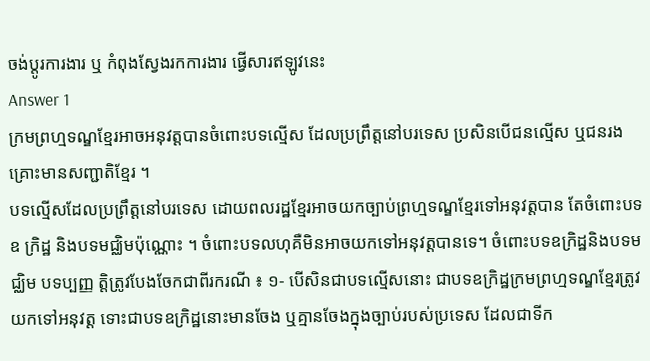ចង់ប្តូរការងារ ឬ កំពុងស្វែងរកការងារ ផ្វើសារឥឡូវនេះ
Answer 1
ក្រមព្រហ្មទណ្ឌខ្មែរអាចអនុវត្តបានចំពោះបទល្មើស ដែលប្រព្រឹត្តនៅបរទេស ប្រសិនបើជនល្មើស ឬជនរងគ្រោះមានសញ្ជាតិខ្មែរ ។
បទល្មើសដែលប្រព្រឹត្តនៅបរទេស ដោយពលរដ្ឋខ្មែរអាចយកច្បាប់ព្រហ្មទណ្ឌខ្មែរទៅអនុវត្តបាន តែចំពោះបទឧ ក្រិដ្ឋ និងបទមជ្ឈិមប៉ុណ្ណោះ ។ ចំពោះបទលហុគឺមិនអាចយកទៅអនុវត្តបានទេ។ ចំពោះបទឧក្រិដ្ឋនិងបទមជ្ឈិម បទប្បញ្ញ ត្តិត្រូវបែងចែកជាពីរករណី ៖ ១- បើសិនជាបទល្មើសនោះ ជាបទឧក្រិដ្ឋក្រមព្រហ្មទណ្ឌខ្មែរត្រូវយកទៅអនុវត្ត ទោះជាបទឧក្រិដ្ឋនោះមានចែង ឬគ្មានចែងក្នុងច្បាប់របស់ប្រទេស ដែលជាទីក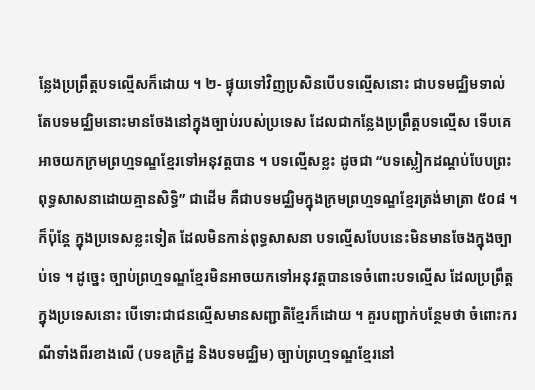ន្លែងប្រព្រឹត្តបទល្មើសក៏ដោយ ។ ២- ផ្ទុយទៅវិញប្រសិនបើបទល្មើសនោះ ជាបទមជ្ឈិមទាល់តែបទមជ្ឈិមនោះមានចែងនៅក្នុងច្បាប់របស់ប្រទេស ដែលជាកន្លែងប្រព្រឹត្តបទល្មើស ទើបគេអាចយកក្រមព្រហ្មទណ្ឌខ្មែរទៅអនុវត្តបាន ។ បទល្មើសខ្លះ ដូចជា “បទស្លៀកដណ្តប់បែបព្រះពុទ្ធសាសនាដោយគ្មានសិទ្ធិ” ជាដើម គឺជាបទមជ្ឈិមក្នុងក្រមព្រហ្មទណ្ឌខ្មែរត្រង់មាត្រា ៥០៨ ។ ក៏ប៉ុន្តែ ក្នុងប្រទេសខ្លះទៀត ដែលមិនកាន់ពុទ្ធសាសនា បទល្មើសបែបនេះមិនមានចែងក្នុងច្បាប់ទេ ។ ដូច្នេះ ច្បាប់ព្រហ្មទណ្ឌខ្មែរមិនអាចយកទៅអនុវត្តបានទេចំពោះបទល្មើស ដែលប្រព្រឹត្តក្នុងប្រទេសនោះ បើទោះជាជនល្មើសមានសញ្ជាតិខ្មែរក៏ដោយ ។ គួរបញ្ជាក់បន្ថែមថា ចំពោះករណីទាំងពីរខាងលើ (បទឧក្រិដ្ឋ និងបទមជ្ឈិម) ច្បាប់ព្រហ្មទណ្ឌខ្មែរនៅ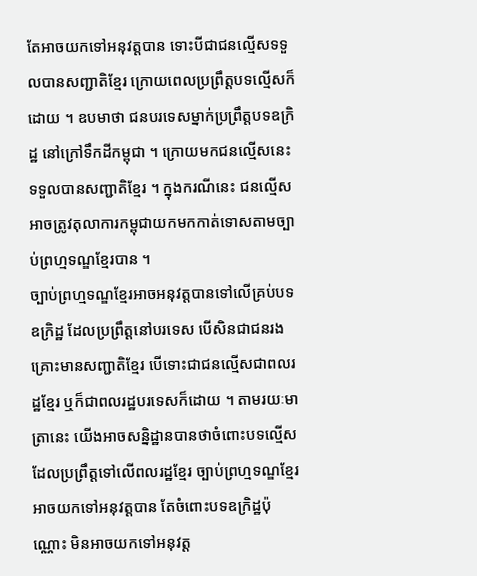តែអាចយកទៅអនុវត្តបាន ទោះបីជាជនល្មើសទទួលបានសញ្ជាតិខ្មែរ ក្រោយពេលប្រព្រឹត្តបទល្មើសក៏ដោយ ។ ឧបមាថា ជនបរទេសម្នាក់ប្រព្រឹត្តបទឧក្រិដ្ឋ នៅក្រៅទឹកដីកម្ពុជា ។ ក្រោយមកជនល្មើសនេះ ទទួលបានសញ្ជាតិខ្មែរ ។ ក្នុងករណីនេះ ជនល្មើសអាចត្រូវតុលាការកម្ពុជាយកមកកាត់ទោសតាមច្បាប់ព្រហ្មទណ្ឌខ្មែរបាន ។
ច្បាប់ព្រហ្មទណ្ឌខ្មែរអាចអនុវត្តបានទៅលើគ្រប់បទឧក្រិដ្ឋ ដែលប្រព្រឹត្តនៅបរទេស បើសិនជាជនរងគ្រោះមានសញ្ជាតិខ្មែរ បើទោះជាជនល្មើសជាពលរដ្ឋខ្មែរ ឬក៏ជាពលរដ្ឋបរទេសក៏ដោយ ។ តាមរយៈមាត្រានេះ យើងអាចសន្និដ្ឋានបានថាចំពោះបទល្មើស ដែលប្រព្រឹត្តទៅលើពលរដ្ឋខ្មែរ ច្បាប់ព្រហ្មទណ្ឌខ្មែរអាចយកទៅអនុវត្តបាន តែចំពោះបទឧក្រិដ្ឋប៉ុណ្ណោះ មិនអាចយកទៅអនុវត្ត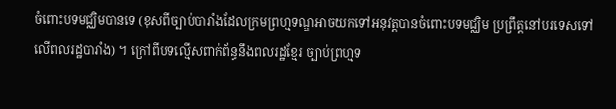ចំពោះបទមជ្ឈិមបានទេ (ខុសពីច្បាប់បារាំងដែលក្រមព្រហ្មទណ្ឌអាចយកទៅអនុវត្តបានចំពោះបទមជ្ឈិម ប្រព្រឹត្តនៅបរទេសទៅលើពលរដ្ឋបារាំង) ។ ក្រៅពីបទល្មើសពាក់ព័ន្ធនឹងពលរដ្ឋខ្មែរ ច្បាប់ព្រហ្មទ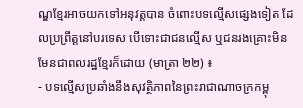ណ្ឌខ្មែរអាចយកទៅអនុវត្តបាន ចំពោះបទល្មើសផ្សេងទៀត ដែលប្រព្រឹត្តនៅបរទេស បើទោះជាជនល្មើស ឬជនរងគ្រោះមិនមែនជាពលរដ្ឋខ្មែរក៏ដោយ (មាត្រា ២២) ៖
- បទល្មើសប្រឆាំងនឹងសុវត្ថិភាពនៃព្រះរាជាណាចក្រកម្ពុ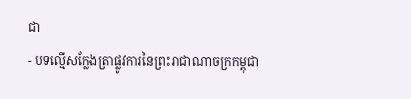ជា
- បទល្មើសក្លែងត្រាផ្លូវការនៃព្រះរាជាណាចក្រកម្ពុជា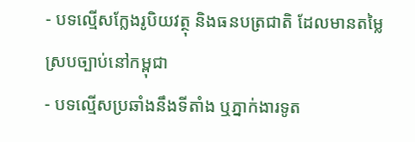- បទល្មើសក្លែងរូបិយវត្ថុ និងធនបត្រជាតិ ដែលមានតម្លៃស្របច្បាប់នៅកម្ពុជា
- បទល្មើសប្រឆាំងនឹងទីតាំង ឬភ្នាក់ងារទូត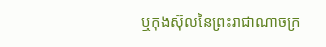ឬកុងស៊ុលនៃព្រះរាជាណាចក្រ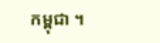កម្ពុជា ។